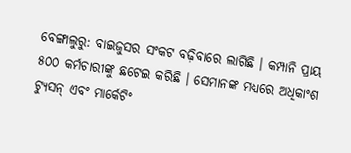ବେଙ୍ଗାଲୁରୁ: ବାଇଜୁସର ସଂକଟ ବଢ଼ିବାରେ ଲାଗିଛି । କମ୍ପାନି ପ୍ରାୟ ୫୦୦ କର୍ମଚାରୀଙ୍କୁ ଛଟେଇ କରିଛି । ସେମାନଙ୍କ ମଧ୍ୟରେ ଅଧିକାଂଶ ଟ୍ୟୁସନ୍ ଏବଂ ମାର୍କେଟିଂ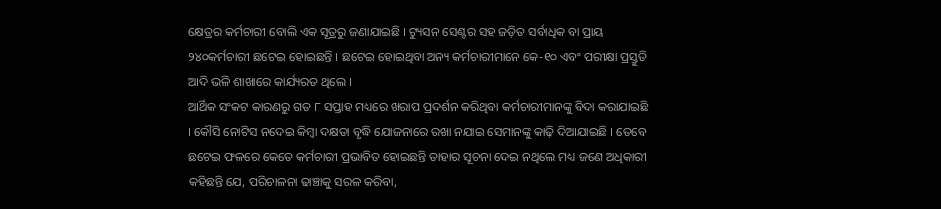କ୍ଷେତ୍ରର କର୍ମଚାରୀ ବୋଲି ଏକ ସୂତ୍ରରୁ ଜଣାଯାଇଛି । ଟ୍ୟୁସନ ସେଣ୍ଟର ସହ ଜଡ଼ିତ ସର୍ବାଧିକ ବା ପ୍ରାୟ ୨୪୦କର୍ମଚାରୀ ଛଟେଇ ହୋଇଛନ୍ତି । ଛଟେଇ ହୋଇଥିବା ଅନ୍ୟ କର୍ମଚାରୀମାନେ କେ-୧୦ ଏବଂ ପରୀକ୍ଷା ପ୍ରସ୍ତୁତି ଆଦି ଭଳି ଶାଖାରେ କାର୍ଯ୍ୟରତ ଥିଲେ ।
ଆର୍ଥିକ ସଂକଟ କାରଣରୁ ଗତ ୮ ସପ୍ତାହ ମଧ୍ୟରେ ଖରାପ ପ୍ରଦର୍ଶନ କରିଥିବା କର୍ମଚାରୀମାନଙ୍କୁ ବିଦା କରାଯାଇଛି । କୌସି ନୋଟିସ ନଦେଇ କିମ୍ବା ଦକ୍ଷତା ବୃଦ୍ଧି ଯୋଜନାରେ ରଖା ନଯାଇ ସେମାନଙ୍କୁ କାଢ଼ି ଦିଆଯାଇଛି । ତେବେ ଛଟେଇ ଫଳରେ କେତେ କର୍ମଚାରୀ ପ୍ରଭାବିତ ହୋଇଛନ୍ତି ତାହାର ସୂଚନା ଦେଇ ନଥିଲେ ମଧ୍ୟ ଜଣେ ଅଧିକାରୀ କହିଛନ୍ତି ଯେ, ପରିଚାଳନା ଢାଞ୍ଚାକୁ ସରଳ କରିବା,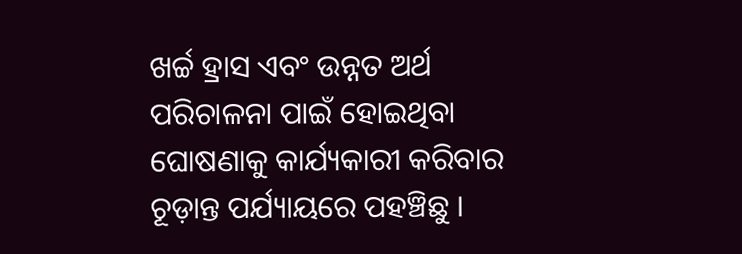ଖର୍ଚ୍ଚ ହ୍ରାସ ଏବଂ ଉନ୍ନତ ଅର୍ଥ ପରିଚାଳନା ପାଇଁ ହୋଇଥିବା ଘୋଷଣାକୁ କାର୍ଯ୍ୟକାରୀ କରିବାର ଚୂଡ଼ାନ୍ତ ପର୍ଯ୍ୟାୟରେ ପହଞ୍ଚିଛୁ ।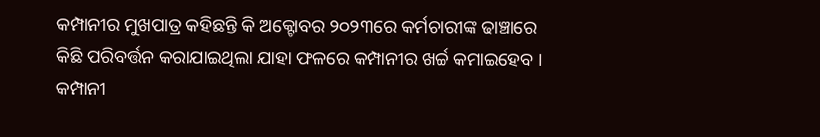କମ୍ପାନୀର ମୁଖପାତ୍ର କହିଛନ୍ତି କି ଅକ୍ଟୋବର ୨୦୨୩ରେ କର୍ମଚାରୀଙ୍କ ଢାଞ୍ଚାରେ କିଛି ପରିବର୍ତ୍ତନ କରାଯାଇଥିଲା ଯାହା ଫଳରେ କମ୍ପାନୀର ଖର୍ଚ୍ଚ କମାଇହେବ । କମ୍ପାନୀ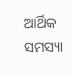ଆର୍ଥିକ ସମସ୍ୟା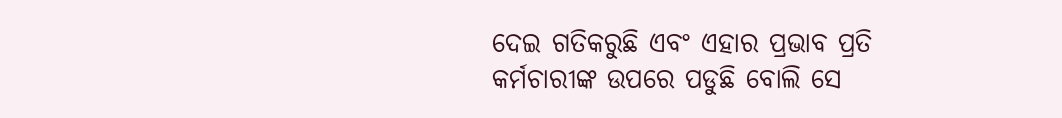ଦେଇ ଗତିକରୁଛି ଏବଂ ଏହାର ପ୍ରଭାବ ପ୍ରତି କର୍ମଚାରୀଙ୍କ ଉପରେ ପଡୁଛି ବୋଲି ସେ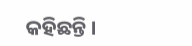କହିଛନ୍ତି ।